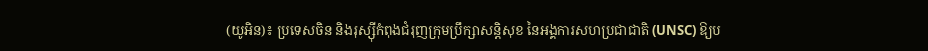(យូអិន)៖ ប្រទេសចិន និងរុស្ស៊ីកំពុងជំរុញក្រុមប្រឹក្សាសន្តិសុខ នៃអង្គការសហប្រជាជាតិ (UNSC) ឱ្យប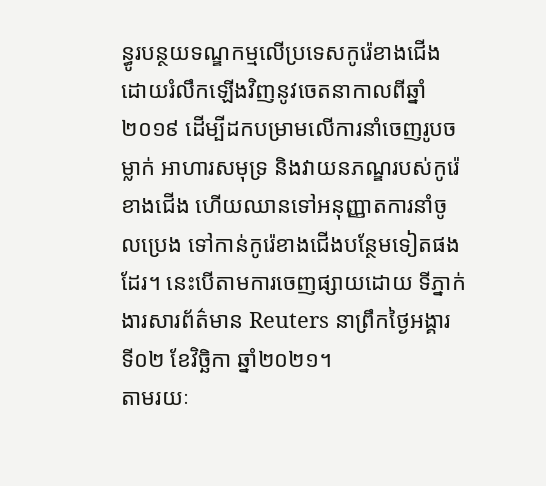ន្ធូរបន្ថយទណ្ឌកម្មលើប្រទេសកូរ៉េខាងជើង ដោយរំលឹកឡើងវិញនូវចេតនាកាលពីឆ្នាំ២០១៩ ដើម្បីដកបម្រាមលើការនាំចេញរូបចម្លាក់ អាហារសមុទ្រ និងវាយនភណ្ឌរបស់កូរ៉េខាងជើង ហើយឈានទៅអនុញ្ញាតការនាំចូលប្រេង ទៅកាន់កូរ៉េខាងជើងបន្ថែមទៀតផងដែរ។ នេះបើតាមការចេញផ្សាយដោយ ទីភ្នាក់ងារសារព័ត៌មាន Reuters នាព្រឹកថ្ងៃអង្គារ ទី០២ ខែវិច្ឆិកា ឆ្នាំ២០២១។
តាមរយៈ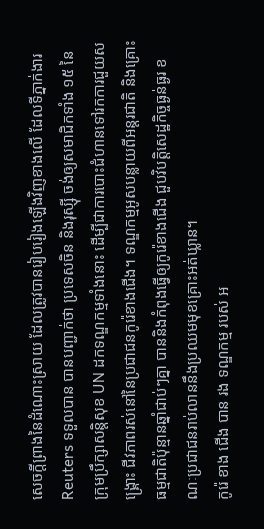សេចក្តីព្រាងនៃដំណោះស្រាយ ដែលត្រូវបានរៀបរៀងឡើងវិញខាងលើ ដែលទីភ្នាក់ងារ Reuters ទទួលបាន បានបញ្ជាក់ថា ប្រទេសចិន និងរុស្ស៊ី ចង់ឲ្យសមាជិកទាំង ១៥ នៃក្រុមប្រឹក្សាសន្តិសុខ UN ដកទណ្ឌកម្មទាំងនោះ ដើម្បីជាការបោះជំហានទៅរកការជួយសង្គ្រោះ ជីវភាពរស់នៅនៃប្រជាជនកូរ៉េខាងជើង។ ទណ្ឌកម្មអូសបន្លាយពីអន្តរជាតិ និងគ្រោះធម្មជាតិប៉ុន្មានឆ្នាំជាប់ៗគ្នា បាននិងកំពុងធ្វើឲ្យកូរ៉េខាងជើង ជួបវិបត្តិសេដ្ឋកិច្ចធ្ងន់ធ្ងរ ខណៈប្រជាជនរាប់លាននឹងប្រឈមមុខគ្រោះអត់ឃ្លាន។
កូរ៉េ ខាង ជើង បាន រង ទណ្ឌកម្ម របស់ អ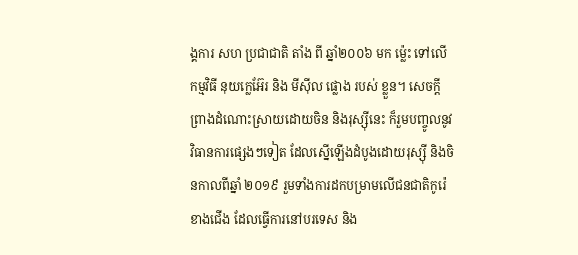ង្គការ សហ ប្រជាជាតិ តាំង ពី ឆ្នាំ២០០៦ មក ម្ល៉េះ ទៅលើ កម្មវិធី នុយក្លេអ៊ែរ និង មីស៊ីល ផ្លោង របស់ ខ្លួន។ សេចក្តីព្រាងដំណោះស្រាយដោយចិន និងរុស្ស៊ីនេះ ក៏រួមបញ្ចូលនូវវិធានការផ្សេងៗទៀត ដែលស្នើឡើងដំបូងដោយរុស្ស៊ី និងចិនកាលពីឆ្នាំ ២០១៩ រួមទាំងការដកបម្រាមលើជនជាតិកូរ៉េខាងជើង ដែលធ្វើការនៅបរទេស និង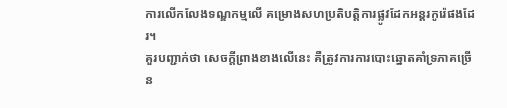ការលើកលែងទណ្ឌកម្មលើ គម្រោងសហប្រតិបត្តិការផ្លូវដែកអន្តរកូរ៉េផងដែរ។
គួរបញ្ជាក់ថា សេចក្តីព្រាងខាងលើនេះ គឺត្រូវការការបោះឆ្នោតគាំទ្រភាគច្រើន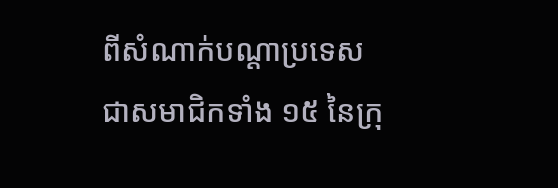ពីសំណាក់បណ្តាប្រទេសជាសមាជិកទាំង ១៥ នៃក្រុ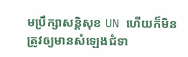មប្រឹក្សាសន្តិសុខ UN ហើយក៏មិនត្រូវឲ្យមានសំឡេងជំទា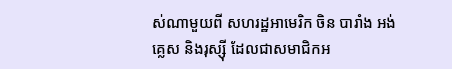ស់ណាមួយពី សហរដ្ឋអាមេរិក ចិន បារាំង អង់គ្លេស និងរុស្ស៊ី ដែលជាសមាជិកអ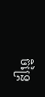ចិន្ត្រៃ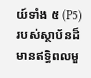យ៍ទាំង ៥ (P5) របស់ស្ថាប័នដ៏មានឥទ្ធិពលមួ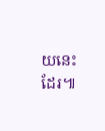យនេះដែរ៕